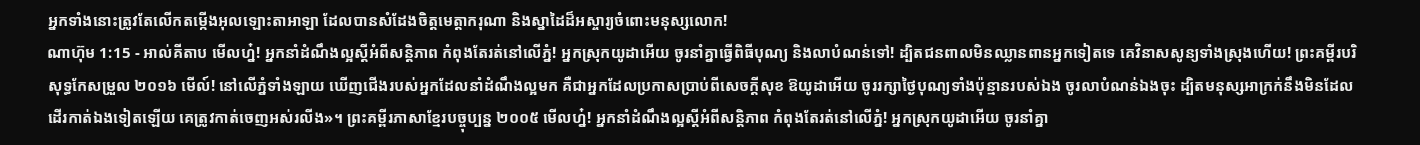អ្នកទាំងនោះត្រូវតែលើកតម្កើងអុលឡោះតាអាឡា ដែលបានសំដែងចិត្តមេត្តាករុណា និងស្នាដៃដ៏អស្ចារ្យចំពោះមនុស្សលោក!
ណាហ៊ុម 1:15 - អាល់គីតាប មើលហ្ន៎! អ្នកនាំដំណឹងល្អស្ដីអំពីសន្តិភាព កំពុងតែរត់នៅលើភ្នំ! អ្នកស្រុកយូដាអើយ ចូរនាំគ្នាធ្វើពិធីបុណ្យ និងលាបំណន់ទៅ! ដ្បិតជនពាលមិនឈ្លានពានអ្នកទៀតទេ គេវិនាសសូន្យទាំងស្រុងហើយ! ព្រះគម្ពីរបរិសុទ្ធកែសម្រួល ២០១៦ មើល៍! នៅលើភ្នំទាំងឡាយ ឃើញជើងរបស់អ្នកដែលនាំដំណឹងល្អមក គឺជាអ្នកដែលប្រកាសប្រាប់ពីសេចក្ដីសុខ ឱយូដាអើយ ចូររក្សាថ្ងៃបុណ្យទាំងប៉ុន្មានរបស់ឯង ចូរលាបំណន់ឯងចុះ ដ្បិតមនុស្សអាក្រក់នឹងមិនដែល ដើរកាត់ឯងទៀតឡើយ គេត្រូវកាត់ចេញអស់រលីង»។ ព្រះគម្ពីរភាសាខ្មែរបច្ចុប្បន្ន ២០០៥ មើលហ្ន៎! អ្នកនាំដំណឹងល្អស្ដីអំពីសន្តិភាព កំពុងតែរត់នៅលើភ្នំ! អ្នកស្រុកយូដាអើយ ចូរនាំគ្នា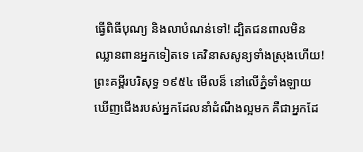ធ្វើពិធីបុណ្យ និងលាបំណន់ទៅ! ដ្បិតជនពាលមិនឈ្លានពានអ្នកទៀតទេ គេវិនាសសូន្យទាំងស្រុងហើយ! ព្រះគម្ពីរបរិសុទ្ធ ១៩៥៤ មើលន៏ នៅលើភ្នំទាំងឡាយ ឃើញជើងរបស់អ្នកដែលនាំដំណឹងល្អមក គឺជាអ្នកដែ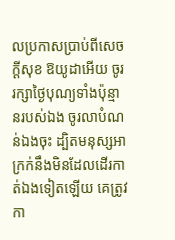លប្រកាសប្រាប់ពីសេចក្ដីសុខ ឱយូដាអើយ ចូររក្សាថ្ងៃបុណ្យទាំងប៉ុន្មានរបស់ឯង ចូរលាបំណន់ឯងចុះ ដ្បិតមនុស្សអាក្រក់នឹងមិនដែលដើរកាត់ឯងទៀតឡើយ គេត្រូវកា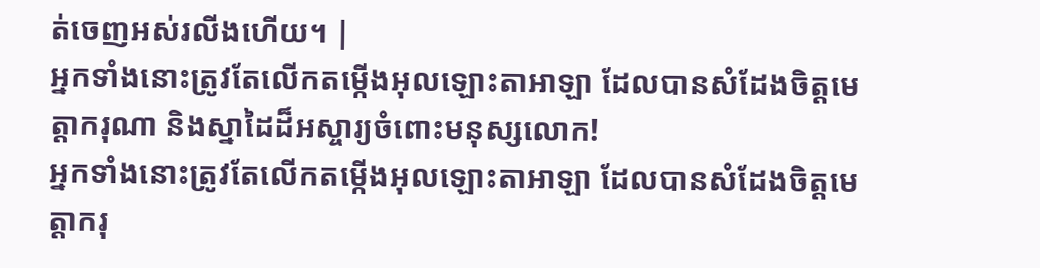ត់ចេញអស់រលីងហើយ។ |
អ្នកទាំងនោះត្រូវតែលើកតម្កើងអុលឡោះតាអាឡា ដែលបានសំដែងចិត្តមេត្តាករុណា និងស្នាដៃដ៏អស្ចារ្យចំពោះមនុស្សលោក!
អ្នកទាំងនោះត្រូវតែលើកតម្កើងអុលឡោះតាអាឡា ដែលបានសំដែងចិត្តមេត្តាករុ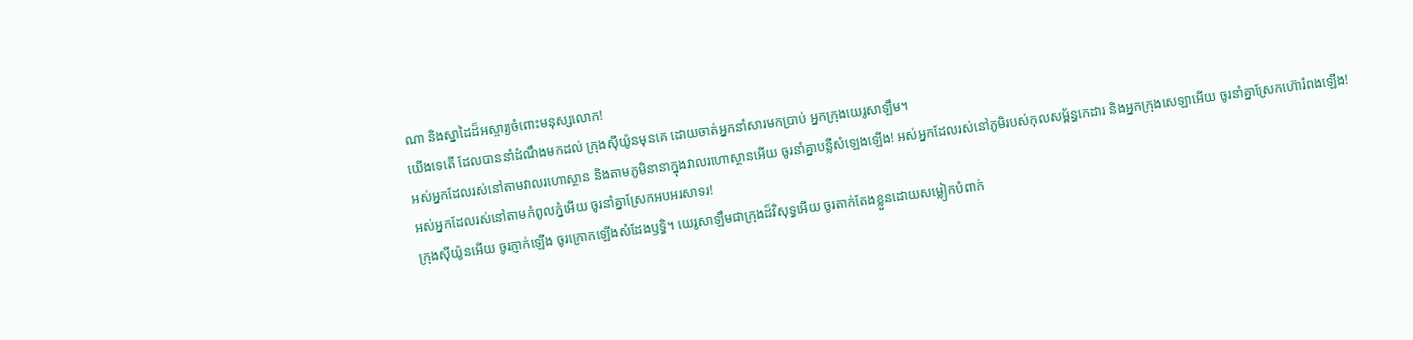ណា និងស្នាដៃដ៏អស្ចារ្យចំពោះមនុស្សលោក!
យើងទេតើ ដែលបាននាំដំណឹងមកដល់ ក្រុងស៊ីយ៉ូនមុនគេ ដោយចាត់អ្នកនាំសារមកប្រាប់ អ្នកក្រុងយេរូសាឡឹម។
អស់អ្នកដែលរស់នៅតាមវាលរហោស្ថាន និងតាមភូមិនានាក្នុងវាលរហោស្ថានអើយ ចូរនាំគ្នាបន្លឺសំឡេងឡើង! អស់អ្នកដែលរស់នៅភូមិរបស់កុលសម្ព័ន្ធកេដារ និងអ្នកក្រុងសេឡាអើយ ចូរនាំគ្នាស្រែកហ៊ោរំពងឡើង! អស់អ្នកដែលរស់នៅតាមកំពូលភ្នំអើយ ចូរនាំគ្នាស្រែកអបអរសាទរ!
ក្រុងស៊ីយ៉ូនអើយ ចូរភ្ញាក់ឡើង ចូរក្រោកឡើងសំដែងឫទ្ធិ។ យេរូសាឡឹមជាក្រុងដ៏វិសុទ្ធអើយ ចូរតាក់តែងខ្លួនដោយសម្លៀកបំពាក់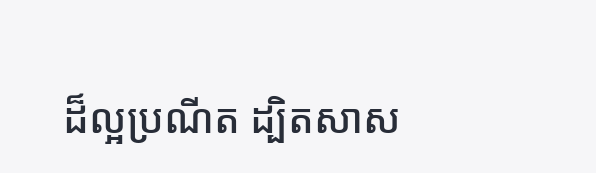ដ៏ល្អប្រណីត ដ្បិតសាស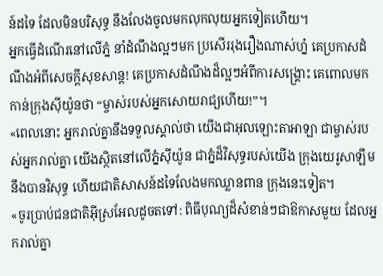ន៍ដទៃ ដែលមិនបរិសុទ្ធ នឹងលែងចូលមកលុកលុយអ្នកទៀតហើយ។
អ្នកធ្វើដំណើរនៅលើភ្នំ នាំដំណឹងល្អៗមក ប្រសើររុងរឿងណាស់ហ្ន៎ គេប្រកាសដំណឹងអំពីសេចក្ដីសុខសាន្ត! គេប្រកាសដំណឹងដ៏ល្អៗអំពីការសង្គ្រោះ គេពោលមកកាន់ក្រុងស៊ីយ៉ូនថា “ម្ចាស់របស់អ្នកសោយរាជ្យហើយ!”។
«ពេលនោះ អ្នករាល់គ្នានឹងទទួលស្គាល់ថា យើងជាអុលឡោះតាអាឡា ជាម្ចាស់របស់អ្នករាល់គ្នា យើងស្ថិតនៅលើភ្នំស៊ីយ៉ូន ជាភ្នំដ៏វិសុទ្ធរបស់យើង ក្រុងយេរូសាឡឹមនឹងបានវិសុទ្ធ ហើយជាតិសាសន៍ដទៃលែងមកឈ្លានពាន ក្រុងនេះទៀត។
«ចូរប្រាប់ជនជាតិអ៊ីស្រអែលដូចតទៅ: ពិធីបុណ្យដ៏សំខាន់ៗជាឱកាសមួយ ដែលអ្នករាល់គ្នា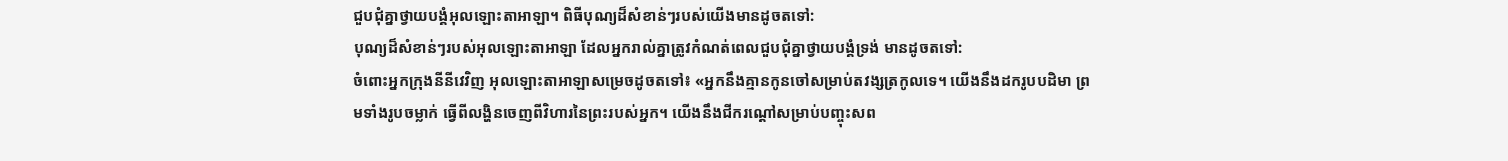ជួបជុំគ្នាថ្វាយបង្គំអុលឡោះតាអាឡា។ ពិធីបុណ្យដ៏សំខាន់ៗរបស់យើងមានដូចតទៅ:
បុណ្យដ៏សំខាន់ៗរបស់អុលឡោះតាអាឡា ដែលអ្នករាល់គ្នាត្រូវកំណត់ពេលជួបជុំគ្នាថ្វាយបង្គំទ្រង់ មានដូចតទៅ:
ចំពោះអ្នកក្រុងនីនីវេវិញ អុលឡោះតាអាឡាសម្រេចដូចតទៅ៖ «អ្នកនឹងគ្មានកូនចៅសម្រាប់តវង្សត្រកូលទេ។ យើងនឹងដករូបបដិមា ព្រមទាំងរូបចម្លាក់ ធ្វើពីលង្ហិនចេញពីវិហារនៃព្រះរបស់អ្នក។ យើងនឹងជីករណ្ដៅសម្រាប់បញ្ចុះសព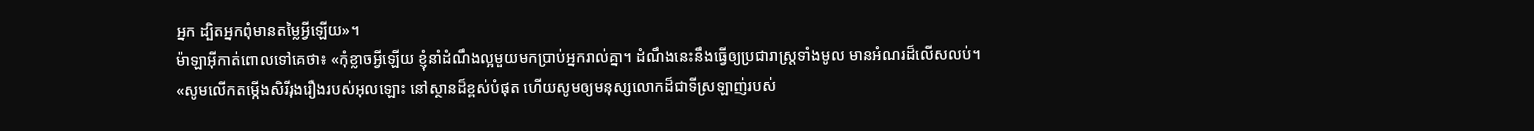អ្នក ដ្បិតអ្នកពុំមានតម្លៃអ្វីឡើយ»។
ម៉ាឡាអ៊ីកាត់ពោលទៅគេថា៖ «កុំខ្លាចអ្វីឡើយ ខ្ញុំនាំដំណឹងល្អមួយមកប្រាប់អ្នករាល់គ្នា។ ដំណឹងនេះនឹងធ្វើឲ្យប្រជារាស្ដ្រទាំងមូល មានអំណរដ៏លើសលប់។
«សូមលើកតម្កើងសិរីរុងរឿងរបស់អុលឡោះ នៅស្ថានដ៏ខ្ពស់បំផុត ហើយសូមឲ្យមនុស្សលោកដ៏ជាទីស្រឡាញ់របស់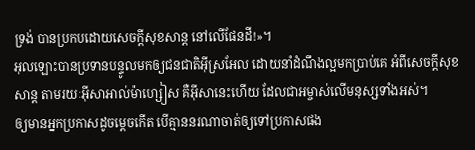ទ្រង់ បានប្រកបដោយសេចក្ដីសុខសាន្ដ នៅលើផែនដី!»។
អុលឡោះបានប្រទានបន្ទូលមកឲ្យជនជាតិអ៊ីស្រអែល ដោយនាំដំណឹងល្អមកប្រាប់គេ អំពីសេចក្ដីសុខសាន្ដ តាមរយៈអ៊ីសាអាល់ម៉ាហ្សៀស គឺអ៊ីសានេះហើយ ដែលជាអម្ចាស់លើមនុស្សទាំងអស់។
ឲ្យមានអ្នកប្រកាសដូចម្ដេចកើត បើគ្មាននរណាចាត់ឲ្យទៅប្រកាសផង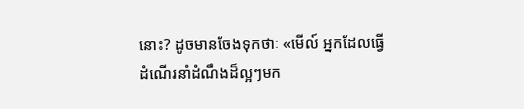នោះ? ដូចមានចែងទុកថាៈ «មើល៍ អ្នកដែលធ្វើដំណើរនាំដំណឹងដ៏ល្អៗមក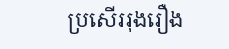ប្រសើររុងរឿង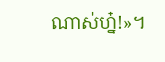ណាស់ហ្ន៎!»។